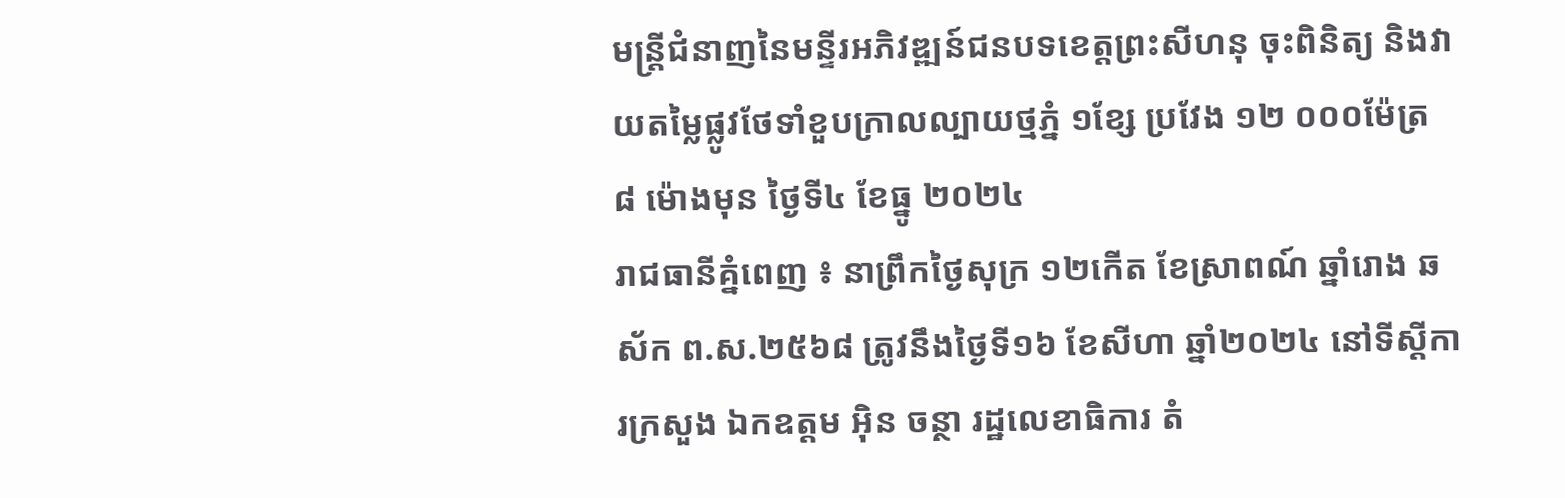មន្រ្តីជំនាញនៃមន្ទីរអភិវឌ្ឍន៍ជនបទខេត្តព្រះសីហនុ ចុះពិនិត្យ និងវាយតម្លៃផ្លូវថែទាំខួបក្រាលល្បាយថ្មភ្នំ ១ខ្សែ ប្រវែង ១២ ០០០ម៉ែត្រ
៨ ម៉ោងមុន ថ្ងៃទី៤ ខែធ្នូ ២០២៤
រាជធានីគ្នំពេញ ៖ នាព្រឹកថ្ងៃសុក្រ ១២កើត ខែស្រាពណ៍ ឆ្នាំរោង ឆស័ក ព.ស.២៥៦៨ ត្រូវនឹងថ្ងៃទី១៦ ខែសីហា ឆ្នាំ២០២៤ នៅទីស្ដីការក្រសួង ឯកឧត្ដម អុិន ចន្ថា រដ្ឋលេខាធិការ តំ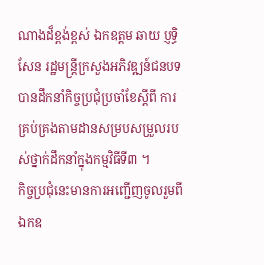ណាងដ៏ខ្ពង់ខ្ពស់ ឯកឧត្ដម ឆាយ ប្ញទ្ធិសែន រដ្ឋមន្រ្ដីក្រសួងអភិវឌ្ឍន៍ជនបទ បានដឹកនាំកិច្ចប្រជុំប្រចាំខែស្ដីពី ការគ្រប់គ្រងតាមដានសម្របសម្រួលរបស់ថ្នាក់ដឹកនាំក្នុងកម្មវិធីទី៣ ។
កិច្ចប្រជុំនេះមានការអញ្ជើញចូលរួមពីឯកឧ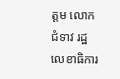ត្តម លោកជំទាវ រដ្ឋលេខាធិការ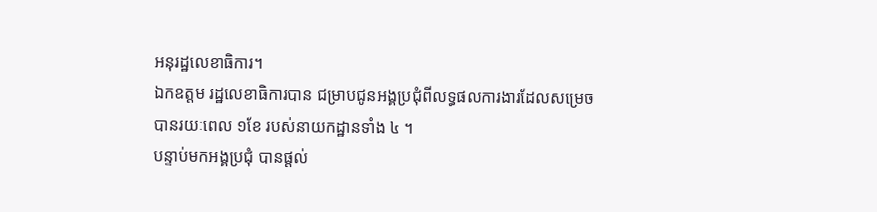អនុរដ្ឋលេខាធិការ។
ឯកឧត្ដម រដ្ឋលេខាធិការបាន ជម្រាបជូនអង្គប្រជុំពីលទ្ធផលការងារដែលសម្រេចបានរយៈពេល ១ខែ របស់នាយកដ្ឋានទាំង ៤ ។
បន្ទាប់មកអង្គប្រជុំ បានផ្ដល់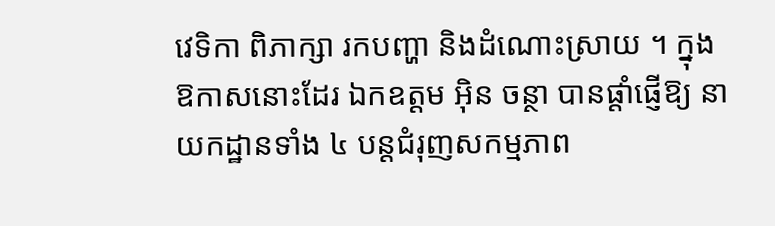វេទិកា ពិភាក្សា រកបញ្ហា និងដំណោះស្រាយ ។ ក្នុងឱកាសនោះដែរ ឯកឧត្ដម អុិន ចន្ថា បានផ្ដាំផ្ញើឱ្យ នាយកដ្ឋានទាំង ៤ បន្តជំរុញសកម្មភាព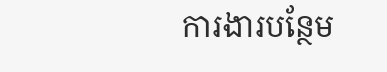ការងារបន្ថែម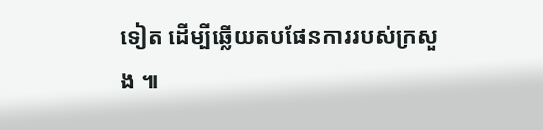ទៀត ដើម្បីឆ្លើយតបផែនការរបស់ក្រសួង ៕